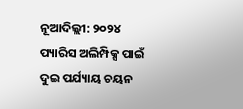ନୂଆଦିଲ୍ଲୀ: ୨୦୨୪ ପ୍ୟାରିସ ଅଲିମ୍ପିକ୍ସ ପାଇଁ ଦୁଇ ପର୍ଯ୍ୟାୟ ଚୟନ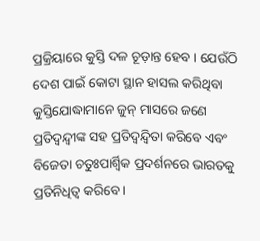ପ୍ରକ୍ରିୟାରେ କୁସ୍ତି ଦଳ ଚୂଡ଼ାନ୍ତ ହେବ । ଯେଉଁଠି ଦେଶ ପାଇଁ କୋଟା ସ୍ଥାନ ହାସଲ କରିଥିବା କୁସ୍ତିଯୋଦ୍ଧାମାନେ ଜୁନ୍ ମାସରେ ଜଣେ ପ୍ରତିଦ୍ୱନ୍ଦ୍ୱୀଙ୍କ ସହ ପ୍ରତିଦ୍ୱନ୍ଦ୍ୱିତା କରିବେ ଏବଂ ବିଜେତା ଚତୁଃପାର୍ଶ୍ୱିକ ପ୍ରଦର୍ଶନରେ ଭାରତକୁ ପ୍ରତିନିଧିତ୍ୱ କରିବେ ।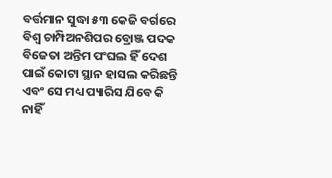ବର୍ତ୍ତମାନ ସୁଦ୍ଧା ୫୩ କେଜି ବର୍ଗରେ ବିଶ୍ୱ ଚାମ୍ପିଅନଶିପର ବ୍ରୋଞ୍ଜ ପଦକ ବିଜେତା ଅନ୍ତିମ ପଂଘଲ ହିଁ ଦେଶ ପାଇଁ କୋଟା ସ୍ଥାନ ହାସଲ କରିଛନ୍ତି ଏବଂ ସେ ମଧ୍ୟ ପ୍ୟାରିସ ଯିବେ କି ନାହିଁ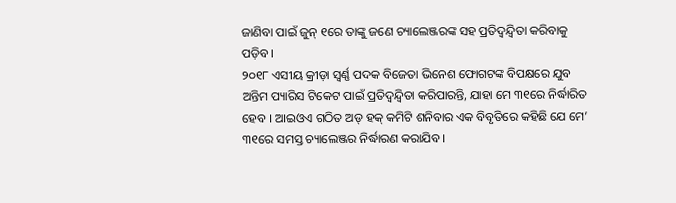ଜାଣିବା ପାଇଁ ଜୁନ୍ ୧ରେ ତାଙ୍କୁ ଜଣେ ଚ୍ୟାଲେଞ୍ଜରଙ୍କ ସହ ପ୍ରତିଦ୍ୱନ୍ଦ୍ୱିତା କରିବାକୁ ପଡ଼ିବ ।
୨୦୧୮ ଏସୀୟ କ୍ରୀଡ଼ା ସ୍ୱର୍ଣ୍ଣ ପଦକ ବିଜେତା ଭିନେଶ ଫୋଗଟଙ୍କ ବିପକ୍ଷରେ ଯୁବ ଅନ୍ତିମ ପ୍ୟାରିସ ଟିକେଟ ପାଇଁ ପ୍ରତିଦ୍ୱନ୍ଦ୍ୱିତା କରିପାରନ୍ତି, ଯାହା ମେ ୩୧ରେ ନିର୍ଦ୍ଧାରିତ ହେବ । ଆଇଓଏ ଗଠିତ ଅଡ୍ ହକ୍ କମିଟି ଶନିବାର ଏକ ବିବୃତିରେ କହିଛି ଯେ ମେ’ ୩୧ରେ ସମସ୍ତ ଚ୍ୟାଲେଞ୍ଜର ନିର୍ଦ୍ଧାରଣ କରାଯିବ ।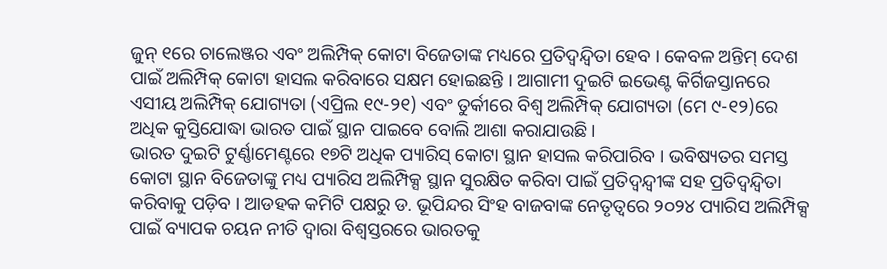ଜୁନ୍ ୧ରେ ଚାଲେଞ୍ଜର ଏବଂ ଅଲିମ୍ପିକ୍ କୋଟା ବିଜେତାଙ୍କ ମଧ୍ୟରେ ପ୍ରତିଦ୍ୱନ୍ଦ୍ୱିତା ହେବ । କେବଳ ଅନ୍ତିମ୍ ଦେଶ ପାଇଁ ଅଲିମ୍ପିକ୍ କୋଟା ହାସଲ କରିବାରେ ସକ୍ଷମ ହୋଇଛନ୍ତି । ଆଗାମୀ ଦୁଇଟି ଇଭେଣ୍ଟ କିର୍ଗିଜସ୍ତାନରେ ଏସୀୟ ଅଲିମ୍ପିକ୍ ଯୋଗ୍ୟତା (ଏପ୍ରିଲ ୧୯-୨୧) ଏବଂ ତୁର୍କୀରେ ବିଶ୍ୱ ଅଲିମ୍ପିକ୍ ଯୋଗ୍ୟତା (ମେ ୯-୧୨)ରେ ଅଧିକ କୁସ୍ତିଯୋଦ୍ଧା ଭାରତ ପାଇଁ ସ୍ଥାନ ପାଇବେ ବୋଲି ଆଶା କରାଯାଉଛି ।
ଭାରତ ଦୁଇଟି ଟୁର୍ଣ୍ଣାମେଣ୍ଟରେ ୧୭ଟି ଅଧିକ ପ୍ୟାରିସ୍ କୋଟା ସ୍ଥାନ ହାସଲ କରିପାରିବ । ଭବିଷ୍ୟତର ସମସ୍ତ କୋଟା ସ୍ଥାନ ବିଜେତାଙ୍କୁ ମଧ୍ୟ ପ୍ୟାରିସ ଅଲିମ୍ପିକ୍ସ ସ୍ଥାନ ସୁରକ୍ଷିତ କରିବା ପାଇଁ ପ୍ରତିଦ୍ୱନ୍ଦ୍ୱୀଙ୍କ ସହ ପ୍ରତିଦ୍ୱନ୍ଦ୍ୱିତା କରିବାକୁ ପଡ଼ିବ । ଆଡହକ କମିଟି ପକ୍ଷରୁ ଡ. ଭୂପିନ୍ଦର ସିଂହ ବାଜବାଙ୍କ ନେତୃତ୍ୱରେ ୨୦୨୪ ପ୍ୟାରିସ ଅଲିମ୍ପିକ୍ସ ପାଇଁ ବ୍ୟାପକ ଚୟନ ନୀତି ଦ୍ୱାରା ବିଶ୍ୱସ୍ତରରେ ଭାରତକୁ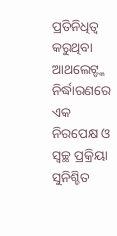ପ୍ରତିନିଧିତ୍ୱ କରୁଥିବା ଆଥଲେଟ୍ଙ୍କ ନିର୍ଦ୍ଧାରଣରେ ଏକ ନିରପେକ୍ଷ ଓ ସ୍ୱଚ୍ଛ ପ୍ରକ୍ରିୟା ସୁନିଶ୍ଚିତ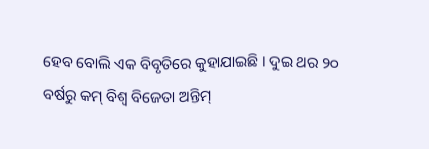ହେବ ବୋଲି ଏକ ବିବୃତିରେ କୁହାଯାଇଛି । ଦୁଇ ଥର ୨୦ ବର୍ଷରୁ କମ୍ ବିଶ୍ୱ ବିଜେତା ଅନ୍ତିମ୍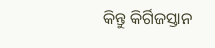କିନ୍ତୁ କିର୍ଗିଜସ୍ତାନ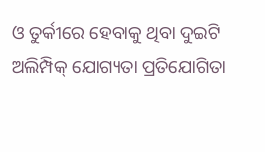ଓ ତୁର୍କୀରେ ହେବାକୁ ଥିବା ଦୁଇଟି ଅଲିମ୍ପିକ୍ ଯୋଗ୍ୟତା ପ୍ରତିଯୋଗିତା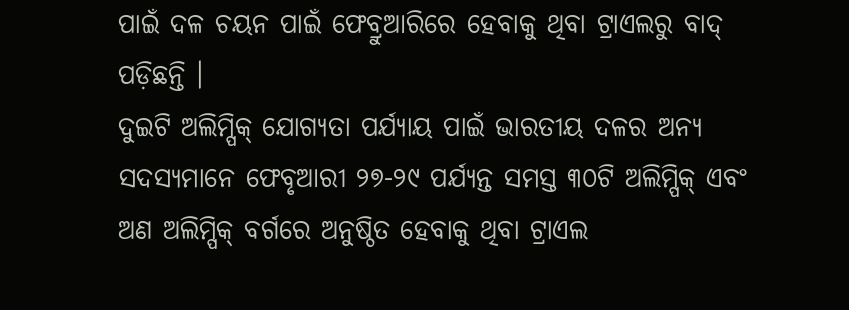ପାଇଁ ଦଳ ଚୟନ ପାଇଁ ଫେବ୍ରୁଆରିରେ ହେବାକୁ ଥିବା ଟ୍ରାଏଲରୁ ବାଦ୍ ପଡ଼ିଛନ୍ତି ।
ଦୁଇଟି ଅଲିମ୍ପିକ୍ ଯୋଗ୍ୟତା ପର୍ଯ୍ୟାୟ ପାଇଁ ଭାରତୀୟ ଦଳର ଅନ୍ୟ ସଦସ୍ୟମାନେ ଫେବୃଆରୀ ୨୭-୨୯ ପର୍ଯ୍ୟନ୍ତ ସମସ୍ତ ୩୦ଟି ଅଲିମ୍ପିକ୍ ଏବଂ ଅଣ ଅଲିମ୍ପିକ୍ ବର୍ଗରେ ଅନୁଷ୍ଠିତ ହେବାକୁ ଥିବା ଟ୍ରାଏଲ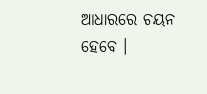ଆଧାରରେ ଚୟନ ହେବେ ।